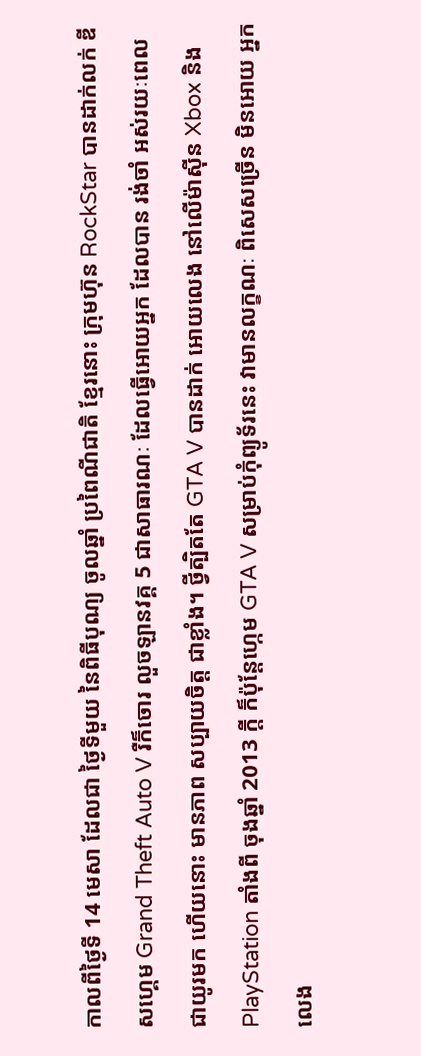កាលពីថ្ងៃទី 14 មេសា ដែលជា ថ្ងៃទីមួយ នៃពិធីបុណ្យ ចូលឆ្នាំ ប្រពៃណីជាតិ ខ្មែរនោះ ក្រុមហ៊ុន RockStar បានដាក់លក់ ឌីសហ្គេម Grand Theft Auto V រឺក៏ចោរ លួចឡានវគ្គ 5 ជាសាធារណៈ ដែលធ្វើអោយអ្នក ដែលបាន រង់ចាំ អស់រយៈពេល ជាយូរមក ហើយនោះ មានភាព សប្បាយចិត្ត ជាខ្លាំង។ ថ្វីត្បិតតែ GTA V បានដាក់ អោយលេង នៅលើម៉ាស៊ីន Xbox និង PlayStation តាំងពី ចុងឆ្នាំ 2013 ក្តី ក៏ប៉ុន្តែហ្កេម GTA V សម្រាប់កុំព្យូទ័រនេះ វាមានលក្ខណៈ ពិសេសច្រើន មិនអោយ អ្នកលេង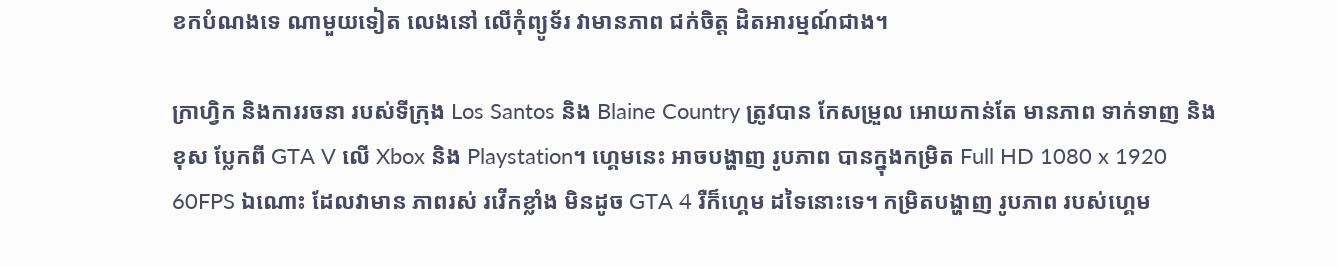ខកបំណងទេ ណាមួយទៀត លេងនៅ លើកុំព្យូទ័រ វាមានភាព ជក់ចិត្ត ដិតអារម្មណ៍ជាង។

ក្រាហ្វិក និងការរចនា របស់ទីក្រុង Los Santos និង Blaine Country ត្រូវបាន កែសម្រួល អោយកាន់តែ មានភាព ទាក់ទាញ និងខុស ប្លែកពី GTA V លើ Xbox និង Playstation។ ហ្គេមនេះ អាចបង្ហាញ រូបភាព បានក្នុងកម្រិត Full HD 1080 x 1920 60FPS ឯណោះ ដែលវាមាន ភាពរស់ រវើកខ្លាំង មិនដូច GTA 4 រឺក៏ហ្គេម ដទៃនោះទេ។ កម្រិតបង្ហាញ រូបភាព របស់ហ្គេម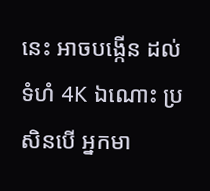នេះ អាចបង្កើន ដល់ទំហំ 4K ឯណោះ ប្រសិនបើ អ្នកមា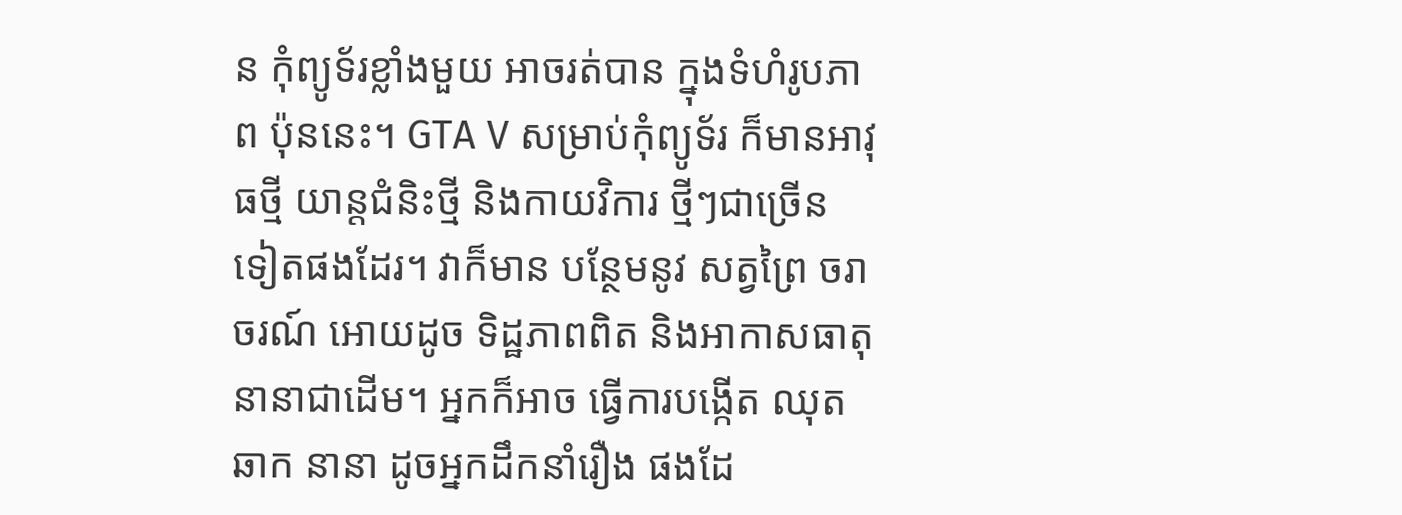ន កុំព្យូទ័រខ្លាំងមួយ អាចរត់បាន ក្នុងទំហំរូបភាព ប៉ុននេះ។ GTA V សម្រាប់កុំព្យូទ័រ ក៏មានអាវុធថ្មី យាន្តជំនិះថ្មី និងកាយវិការ ថ្មីៗជាច្រើន ទៀតផងដែរ។ វាក៏មាន បន្ថែមនូវ សត្វព្រៃ ចរាចរណ៍ អោយដូច ទិដ្ឋភាពពិត និងអាកាសធាតុ នានាជាដើម។ អ្នកក៏អាច ធ្វើការបង្កើត ឈុតឆាក នានា ដូចអ្នកដឹកនាំរឿង ផងដែ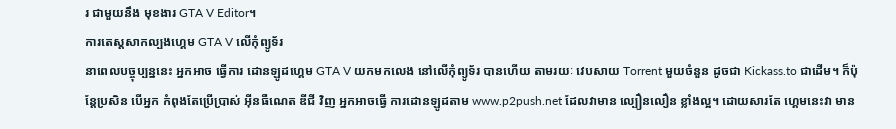រ ជាមួយនឹង មុខងារ GTA V Editor។
ការតេស្តសាកល្បងហ្គេម GTA V លើកុំព្យូទ័រ
នាពេលបច្ចុប្បន្ននេះ អ្នកអាច ធ្វើការ ដោនឡូដហ្គេម GTA V យកមកលេង នៅលើកុំព្យូទ័រ បានហើយ តាមរយៈ វេបសាយ Torrent មួយចំនួន ដូចជា Kickass.to ជាដើម។ ក៏ប៉ុន្តែប្រសិន បើអ្នក កំពុងតែប្រើប្រាស់ អ៊ីនធឺណេត ឌីជី វិញ អ្នកអាចធ្វើ ការដោនឡូដតាម www.p2push.net ដែលវាមាន ល្បឿនលឿន ខ្លាំងល្អ។ ដោយសារតែ ហ្គេមនេះវា មាន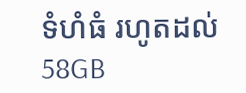ទំហំធំ រហូតដល់ 58GB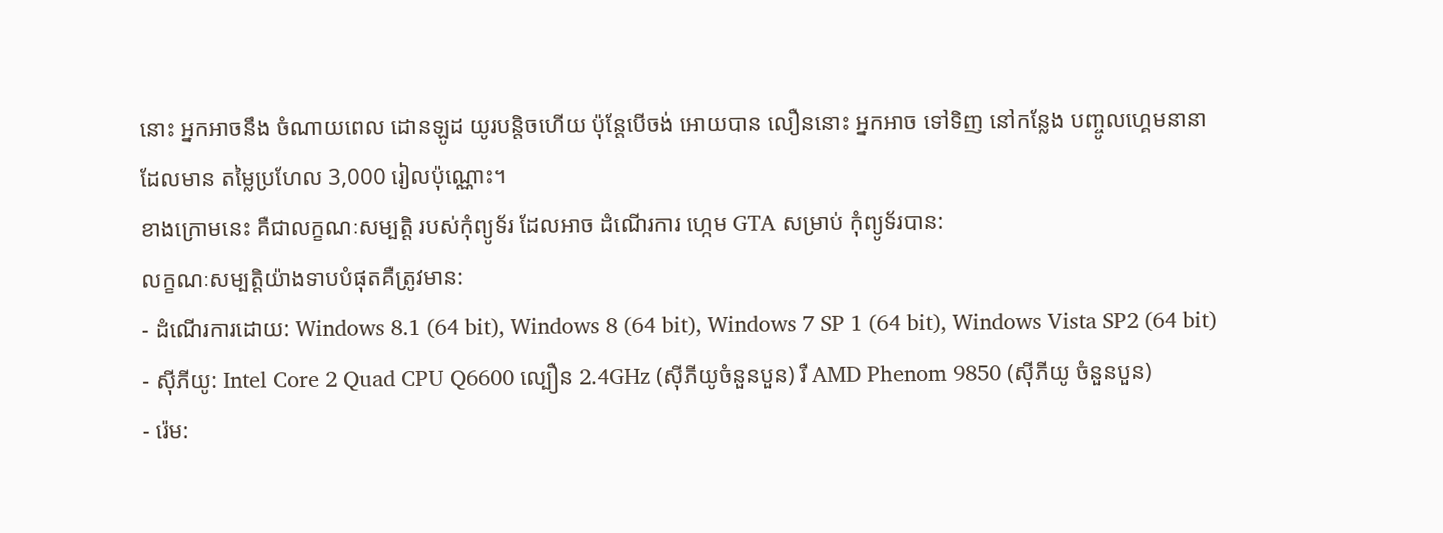នោះ អ្នកអាចនឹង ចំណាយពេល ដោនឡូដ យូរបន្តិចហើយ ប៉ុន្តែបើចង់ អោយបាន លឿននោះ អ្នកអាច ទៅទិញ នៅកន្លែង បញ្ចូលហ្គេមនានា ដែលមាន តម្លៃប្រហែល 3,000 រៀលប៉ុណ្ណោះ។
ខាងក្រោមនេះ គឺជាលក្ខណៈសម្បត្តិ របស់កុំព្យូទ័រ ដែលអាច ដំណើរការ ហ្កេម GTA សម្រាប់ កុំព្យូទ័របាន:
លក្ខណៈសម្បត្តិយ៉ាងទាបបំផុតគឺត្រូវមាន:
- ដំណើរការដោយ: Windows 8.1 (64 bit), Windows 8 (64 bit), Windows 7 SP 1 (64 bit), Windows Vista SP2 (64 bit)
- ស៊ីភីយូ: Intel Core 2 Quad CPU Q6600 ល្បឿន 2.4GHz (ស៊ីភីយូចំនួនបួន) រឺ AMD Phenom 9850 (ស៊ីភីយូ ចំនួនបួន)
- រ៉េម: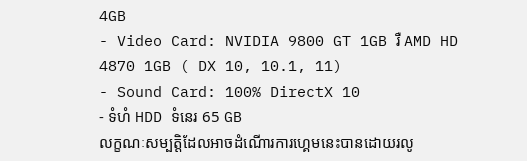4GB
- Video Card: NVIDIA 9800 GT 1GB រឺ AMD HD 4870 1GB ( DX 10, 10.1, 11)
- Sound Card: 100% DirectX 10
- ទំហំ HDD ទំនេរ 65 GB
លក្ខណៈសម្បត្តិដែលអាចដំណើារការហ្គេមនេះបានដោយរលូ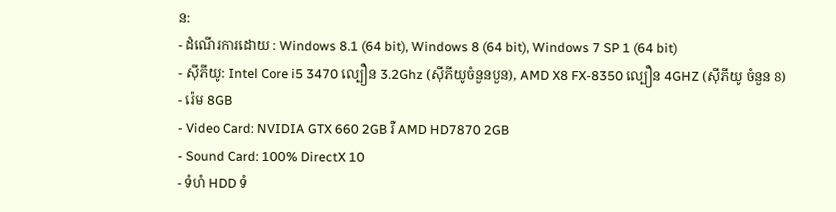ន:
- ដំណើរការដោយ : Windows 8.1 (64 bit), Windows 8 (64 bit), Windows 7 SP 1 (64 bit)
- ស៊ីភីយូ: Intel Core i5 3470 ល្បឿន 3.2Ghz (ស៊ីភីយូចំនួនបួន), AMD X8 FX-8350 ល្បឿន 4GHZ (ស៊ីភីយូ ចំនួន 8)
- រ៉េម 8GB
- Video Card: NVIDIA GTX 660 2GB រឺ AMD HD7870 2GB
- Sound Card: 100% DirectX 10
- ទំហំ HDD ទំ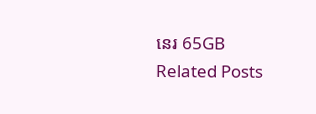នេរ 65GB
Related Posts